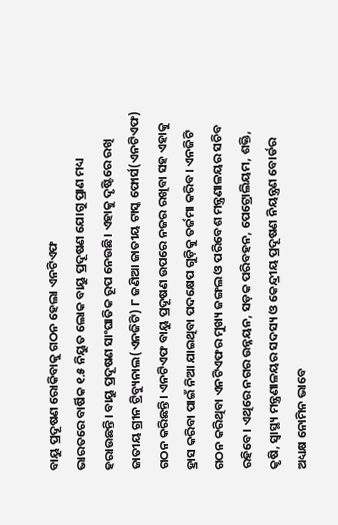ବାୟୁ ପ୍ରଦୂଷଣ ରୋକିବାକୁ ଗଠନ ହେଲା ଏନଟିଏଫ
ଭାରତରେ ବାର୍ଷିକ ୧.୫ ନିୟୁତ ଲୋକ ବାୟୁ ପ୍ରଦୂଷଣ ଯୋଗୁ ପ୍ରାଣ ମଧ୍ୟ ହରାଉଛନ୍ତି। ବାୟୁ ପ୍ରଦୂଷଣ ସାଂଘାତିକ ରୂପ ନେଉଛି। ଏହାକୁ ଦୃଷ୍ଟିରେ ରଖି ଜାତୀୟ ଗ୍ରୀନ ଟ୍ରିବ୍ୟୁନାଲ(ଏନଜିଟି) ୮ ଜଣିଆ ଜାତୀୟ ଟାସ୍କ ଫୋର୍ସ(ଏନଟିଏଫ) ଗଠନ କରିଛନ୍ତି। ଏନଟିଏଫ ବାୟୁ ପ୍ରଦୂଷଣ ଉପରେ ନଜର ରଖିବା ସହ ଏହାକୁ ହ୍ରାସ କରିବା ପାଇଁ ନିଆ ଯାଇଥିବା ପଦକ୍ଷେପ ଗୁଡ଼ିକୁ ତର୍ଜମା କରିବ। ଏନଜିଟି ଗଠନ କରିଥିବା ଏନଟିଏଫର ମୁଖ୍ୟ ଜଙ୍ଗଲ ଓ ପରିବେଶ ମନ୍ତ୍ରଣାଳୟର ସଚିବ ରହିବେ। ଏଥିରେ ନଗର ଉନ୍ନୟନ, ସଡ଼କ ପରିବହନ, ପେଟ୍ରୋଲିୟମ, ଶକ୍ତି, କୃଷି, ସ୍ୱାସ୍ଥ୍ୟ ମନ୍ତ୍ରଣାଳୟର ସଦସ୍ୟ ଓ କେନ୍ଦ୍ରୀୟ ପ୍ରଦୂଷଣ ନିୟନ୍ତ୍ରଣ ବୋର୍ଡର ଅଧ୍ୟକ୍ଷ ନୋମିନ ଭାବେ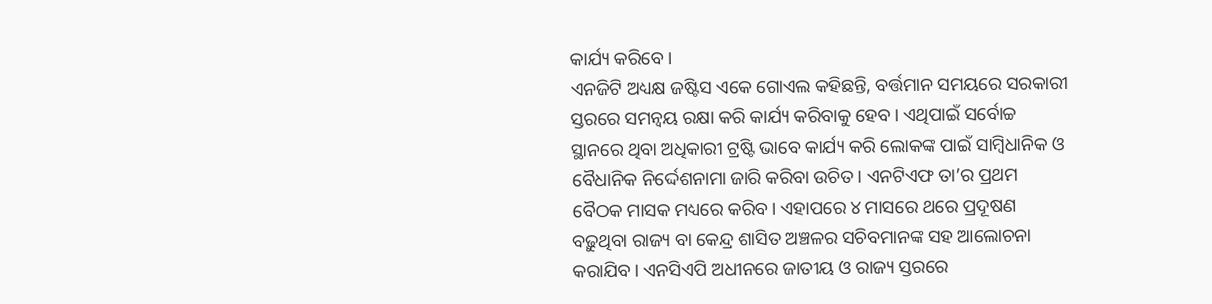କାର୍ଯ୍ୟ କରିବେ।
ଏନଜିଟି ଅଧ୍ୟକ୍ଷ ଜଷ୍ଟିସ ଏକେ ଗୋଏଲ କହିଛନ୍ତି, ବର୍ତ୍ତମାନ ସମୟରେ ସରକାରୀ ସ୍ତରରେ ସମନ୍ୱୟ ରକ୍ଷା କରି କାର୍ଯ୍ୟ କରିବାକୁ ହେବ। ଏଥିପାଇଁ ସର୍ବୋଚ୍ଚ ସ୍ଥାନରେ ଥିବା ଅଧିକାରୀ ଟ୍ରଷ୍ଟି ଭାବେ କାର୍ଯ୍ୟ କରି ଲୋକଙ୍କ ପାଇଁ ସାମ୍ବିଧାନିକ ଓ ବୈଧାନିକ ନିର୍ଦ୍ଦେଶନାମା ଜାରି କରିବା ଉଚିତ। ଏନଟିଏଫ ତା’ର ପ୍ରଥମ ବୈଠକ ମାସକ ମଧ୍ୟରେ କରିବ। ଏହାପରେ ୪ ମାସରେ ଥରେ ପ୍ରଦୂଷଣ ବଢ଼ୁଥିବା ରାଜ୍ୟ ବା କେନ୍ଦ୍ର ଶାସିତ ଅଞ୍ଚଳର ସଚିବମାନଙ୍କ ସହ ଆଲୋଚନା କରାଯିବ। ଏନସିଏପି ଅଧୀନରେ ଜାତୀୟ ଓ ରାଜ୍ୟ ସ୍ତରରେ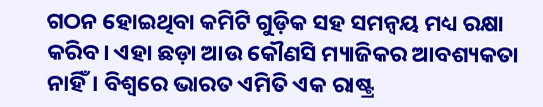ଗଠନ ହୋଇଥିବା କମିଟି ଗୁଡ଼ିକ ସହ ସମନ୍ୱୟ ମଧ୍ୟ ରକ୍ଷା କରିବ। ଏହା ଛଡ଼ା ଆଉ କୌଣସି ମ୍ୟାଜିକର ଆବଶ୍ୟକତା ନାହିଁ। ବିଶ୍ୱରେ ଭାରତ ଏମିତି ଏକ ରାଷ୍ଟ୍ର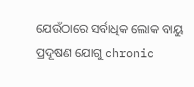ଯେଉଁଠାରେ ସର୍ବାଧିକ ଲୋକ ବାୟୁ ପ୍ରଦୂଷଣ ଯୋଗୁ chronic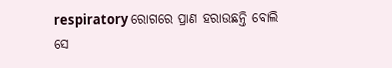respiratory ରୋଗରେ ପ୍ରାଣ ହରାଉଛନ୍ତି ବୋଲି ସେ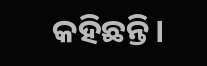କହିଛନ୍ତି।